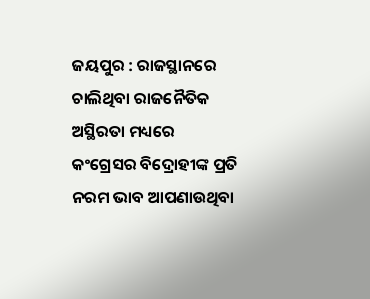ଜୟପୁର : ରାଜସ୍ଥାନରେ ଚାଲିଥିବା ରାଜନୈତିକ ଅସ୍ଥିରତା ମଧ୍ୟରେ କଂଗ୍ରେସର ବିଦ୍ରୋହୀଙ୍କ ପ୍ରତି ନରମ ଭାବ ଆପଣାଉଥିବା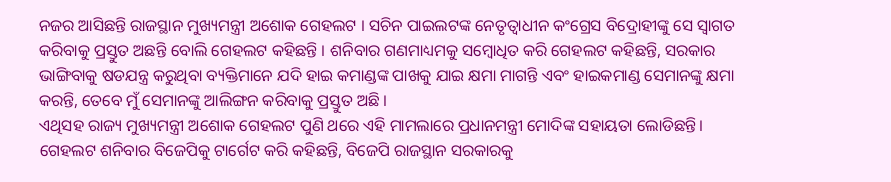ନଜର ଆସିଛନ୍ତି ରାଜସ୍ଥାନ ମୁଖ୍ୟମନ୍ତ୍ରୀ ଅଶୋକ ଗେହଲଟ । ସଚିନ ପାଇଲଟଙ୍କ ନେତୃତ୍ୱାଧୀନ କଂଗ୍ରେସ ବିଦ୍ରୋହୀଙ୍କୁ ସେ ସ୍ୱାଗତ କରିବାକୁ ପ୍ରସ୍ତୁତ ଅଛନ୍ତି ବୋଲି ଗେହଲଟ କହିଛନ୍ତି । ଶନିବାର ଗଣମାଧ୍ୟମକୁ ସମ୍ବୋଧିତ କରି ଗେହଲଟ କହିଛନ୍ତି, ସରକାର ଭାଙ୍ଗିବାକୁ ଷଡଯନ୍ତ୍ର କରୁଥିବା ବ୍ୟକ୍ତିମାନେ ଯଦି ହାଇ କମାଣ୍ଡଙ୍କ ପାଖକୁ ଯାଇ କ୍ଷମା ମାଗନ୍ତି ଏବଂ ହାଇକମାଣ୍ଡ ସେମାନଙ୍କୁ କ୍ଷମା କରନ୍ତି, ତେବେ ମୁଁ ସେମାନଙ୍କୁ ଆଲିଙ୍ଗନ କରିବାକୁ ପ୍ରସ୍ତୁତ ଅଛି ।
ଏଥିସହ ରାଜ୍ୟ ମୁଖ୍ୟମନ୍ତ୍ରୀ ଅଶୋକ ଗେହଲଟ ପୁଣି ଥରେ ଏହି ମାମଲାରେ ପ୍ରଧାନମନ୍ତ୍ରୀ ମୋଦିଙ୍କ ସହାୟତା ଲୋଡିଛନ୍ତି। ଗେହଲଟ ଶନିବାର ବିଜେପିକୁ ଟାର୍ଗେଟ କରି କହିଛନ୍ତି, ବିଜେପି ରାଜସ୍ଥାନ ସରକାରକୁ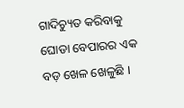ଗାଦିଚ୍ୟୁତ କରିବାକୁ ଘୋଡା ବେପାରର ଏକ ବଡ଼ ଖେଳ ଖେଳୁଛି ।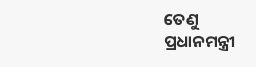ତେଣୁ ପ୍ରଧାନମନ୍ତ୍ରୀ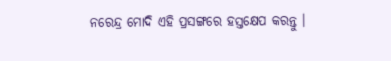ନରେନ୍ଦ୍ର ମୋଦି ଏହି ପ୍ରସଙ୍ଗରେ ହସ୍ତକ୍ଷେପ କରନ୍ତୁ ।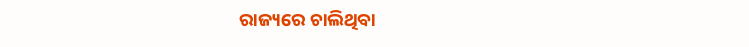ରାଜ୍ୟରେ ଚାଲିଥିବା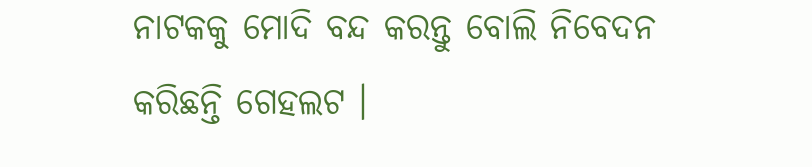ନାଟକକୁ ମୋଦି ବନ୍ଦ କରନ୍ତୁ ବୋଲି ନିବେଦନ କରିଛନ୍ତି ଗେହଲଟ ।